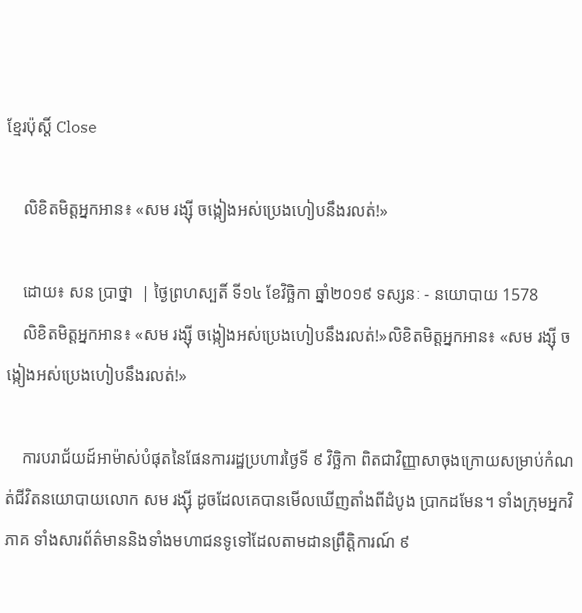ខ្មែរប៉ុស្ដិ៍ Close

    លិខិតមិត្តអ្នកអាន៖ «សម រង្ស៊ី ចង្កៀងអស់ប្រេងហៀបនឹងរលត់!»

    ដោយ៖ សន ប្រាថ្នា  | ថ្ងៃព្រហស្បតិ៍ ទី១៤ ខែវិច្ឆិកា ឆ្នាំ២០១៩ ទស្សនៈ - នយោបាយ 1578
    លិខិតមិត្តអ្នកអាន៖ «សម រង្ស៊ី ចង្កៀងអស់ប្រេងហៀបនឹងរលត់!»លិខិតមិត្តអ្នកអាន៖ «សម រង្ស៊ី ចង្កៀងអស់ប្រេងហៀបនឹងរលត់!»

    ការបរាជ័យដ៍អាម៉ាស់បំផុតនៃផែនការរដ្ឋប្រហារថ្ងៃទី ៩ វិច្ឆិកា ពិតជាវិញ្ញាសាចុងក្រោយសម្រាប់កំណត់ជីវិតនយោបាយលោក សម រង្ស៊ី ដូចដែលគេបានមើលឃើញតាំងពីដំបូង ប្រាកដមែន។ ទាំងក្រុមអ្នកវិភាគ ទាំងសារព័ត៌មាននិងទាំងមហាជនទូទៅដែលតាមដានព្រឹត្តិការណ៍ ៩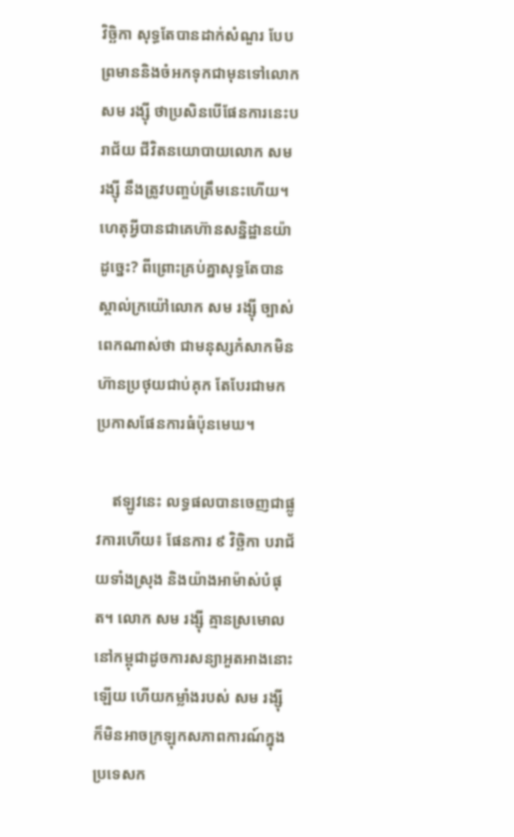វិច្ឆិកា សុទ្ធតែបានដាក់សំណួរ បែបព្រមាននិងចំអកទុកជាមុនទៅលោកសម រង្ស៊ី ថាប្រសិនបើផែនការនេះបរាជ័យ ជីវិតនយោបាយលោក សម រង្ស៊ី នឹងត្រូវបញ្ចប់ត្រឹមនេះហើយ។ ហេតុអ្វីបានជាគេហ៊ានសន្និដ្ឋានយ៉ាដូច្នេះ? ពីព្រោះគ្រប់គ្នាសុទ្ធតែបានស្គាល់ក្រយ៉ៅលោក សម រង្ស៊ី ច្បាស់ពេកណាស់ថា ជាមនុស្សកំសាកមិនហ៊ានប្រថុយជាប់គុក តែបែរជាមកប្រកាសផែនការធំប៉ុនមេឃ។

    ឥឡូវនេះ លទ្ធផលបានចេញជាផ្លូវការហើយ៖ ផែនការ ៩ វិច្ឆិកា បរាជ័យទាំងស្រុង និងយ៉ាងអាម៉ាស់បំផុត។ លោក សម រង្ស៊ី គ្មានស្រមោលនៅកម្ពុជាដូចការសន្យាអួតអាងនោះឡើយ ហើយកម្លាំងរបស់ សម រង្ស៊ី ក៏មិនអាចក្រឡុកសភាពការណ៍ក្នុងប្រទេសក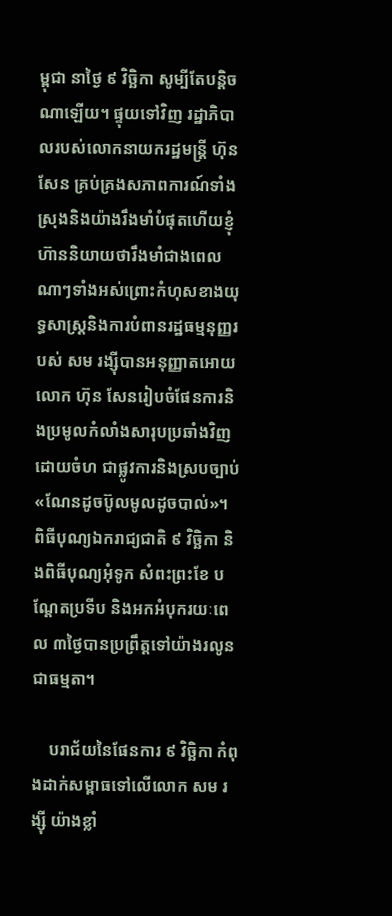ម្ពុជា នាថ្ងៃ ៩ វិច្ឆិកា សូម្បីតែបន្តិចណាឡើយ។ ផ្ទុយទៅវិញ រដ្ឋាភិបាលរបស់លោកនាយករដ្ឋមន្ត្រី ហ៊ុន សែន គ្រប់គ្រងសភាពការណ៍ទាំងស្រុងនិងយ៉ាងរឹងមាំបំផុតហើយខ្ញុំហ៊ាននិយាយថារឹងមាំជាងពេលណាៗទាំងអស់ព្រោះកំហុសខាងយុទ្ធសាស្ត្រនិងការបំពានរដ្ឋធម្មនុញ្ញរបស់ សម រង្ស៊ីបានអនុញ្ញាតអោយលោក ហ៊ុន សែនរៀបចំផែនការនិងប្រមូលកំលាំងសារុបប្រឆាំងវិញដោយចំហ ជាផ្លូវការនិងស្របច្បាប់ «ណែនដូចប៊ូលមូលដូចបាល់»។ ពិធីបុណ្យឯករាជ្យជាតិ ៩ វិច្ឆិកា និងពិធីបុណ្យអុំទូក សំពះព្រះខែ បណ្តែតប្រទីប និងអកអំបុករយៈពេល ៣ថ្ងៃបានប្រព្រឹត្តទៅយ៉ាងរលូនជាធម្មតា។

    បរាជ័យនៃផែនការ ៩ វិច្ឆិកា កំពុងដាក់សម្ពាធទៅលើលោក សម រង្ស៊ី យ៉ាងខ្លាំ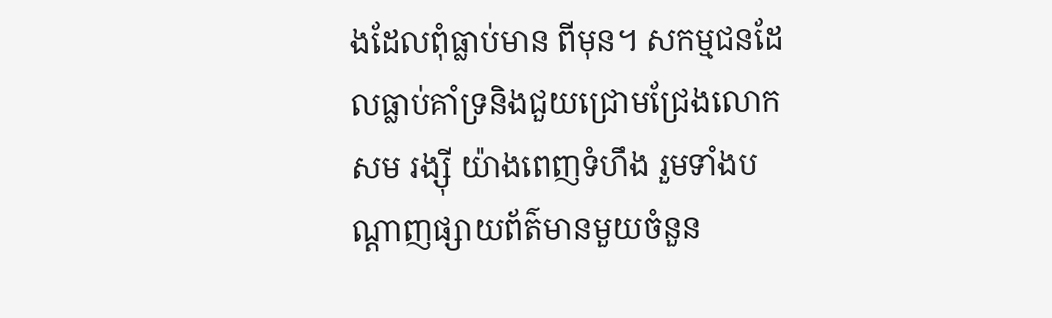ងដែលពុំធ្លាប់មាន ពីមុន។ សកម្មជនដែលធ្លាប់គាំទ្រនិងជួយជ្រោមជ្រែងលោក សម រង្ស៊ី យ៉ាងពេញទំហឹង រួមទាំងបណ្តាញផ្សាយព័ត៌មានមួយចំនួន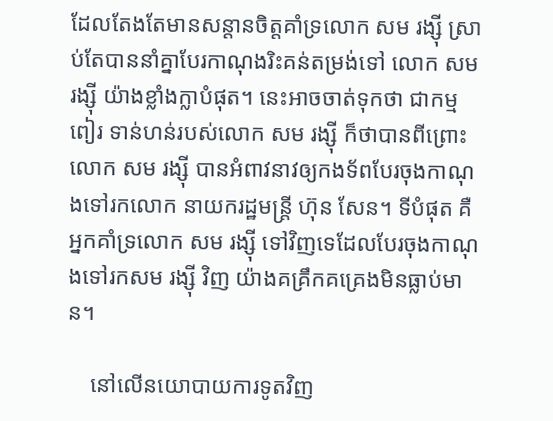ដែលតែងតែមានសន្តានចិត្តគាំទ្រលោក សម រង្ស៊ី ស្រាប់តែបាននាំគ្នាបែរកាណុងរិះគន់តម្រង់ទៅ លោក សម រង្ស៊ី យ៉ាងខ្លាំងក្លាបំផុត។ នេះអាចចាត់ទុកថា ជាកម្មពៀរ ទាន់ហន់របស់លោក សម រង្ស៊ី ក៏ថាបានពីព្រោះលោក សម រង្ស៊ី បានអំពាវនាវឲ្យកងទ័ពបែរចុងកាណុងទៅរកលោក នាយករដ្ឋមន្ត្រី ហ៊ុន សែន។ ទីបំផុត គឺអ្នកគាំទ្រលោក សម រង្ស៊ី ទៅវិញទេដែលបែរចុងកាណុងទៅរកសម រង្ស៊ី វិញ យ៉ាងគគ្រឹកគគ្រេងមិនធ្លាប់មាន។

    នៅលើនយោបាយការទូតវិញ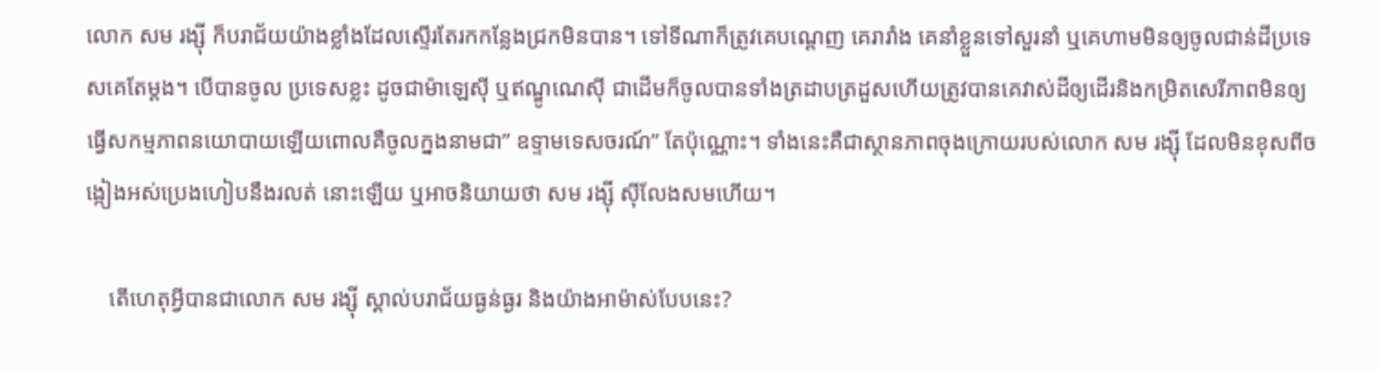លោក សម រង្ស៊ី ក៏បរាជ័យយ៉ាងខ្លាំងដែលស្ទើរតែរកកន្លែងជ្រកមិនបាន។ ទៅទីណាក៏ត្រូវគេបណ្តេញ គេរារាំង គេនាំខ្លួនទៅសួរនាំ ឬគេហាមមិនឲ្យចូលជាន់ដីប្រទេសគេតែម្តង។ បើបានចូល ប្រទេសខ្លះ ដូចជាម៉ាឡេស៊ី ឬឥណ្ឌូណេស៊ី ជាដើមក៏ចូលបានទាំងត្រដាបត្រដួសហើយត្រូវបានគេវាស់ដីឲ្យដើរនិងកម្រិតសេរីភាពមិនឲ្យធ្វើសកម្មភាពនយោបាយឡើយពោលគឺចូលក្នងនាមជា” ឧទ្ទាមទេសចរណ៍” តែប៉ុណ្ណោះ។ ទាំងនេះគឺជាស្ថានភាពចុងក្រោយរបស់លោក សម រង្ស៊ី ដែលមិនខុសពីចង្កៀងអស់ប្រេងហៀបនឹងរលត់ នោះឡើយ ឬអាចនិយាយថា សម រង្ស៊ី ស៊ីលែងសមហើយ។

    តើហេតុអ្វីបានជាលោក សម រង្ស៊ី ស្គាល់បរាជ័យធ្ងន់ធ្ងរ និងយ៉ាងអាម៉ាស់បែបនេះ?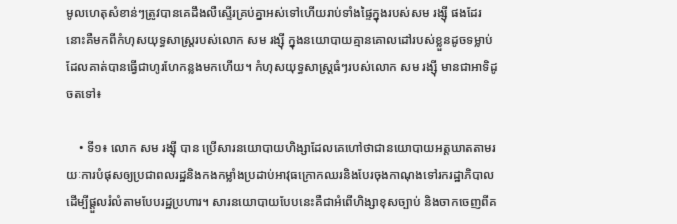មូលហេតុសំខាន់ៗត្រូវបានគេដឹងលឺស្ទើរគ្រប់គ្នាអស់ទៅហើយរាប់ទាំងផ្ទៃក្នុងរបស់សម រង្ស៊ី ផងដែរ នោះគឺមកពីកំហុសយុទ្ធសាស្ត្ររបស់លោក សម រង្ស៊ី ក្នុងនយោបាយគ្មានគោលដៅរបស់ខ្លួនដូចទម្លាប់ដែលគាត់បានធ្វើជាហូរហែកន្លងមកហើយ។ កំហុសយុទ្ធសាស្ត្រធំៗរបស់លោក សម រង្ស៊ី មានជាអាទិដូចតទៅ៖

    • ទី១៖ លោក សម រង្ស៊ី បាន ប្រើសារនយោបាយហិង្សាដែលគេហៅថាជានយោបាយអត្តឃាតតាមរយៈការបំផុសឲ្យប្រជាពលរដ្ឋនិងកងកម្លាំងប្រដាប់អាវុធក្រោកឈរនិងបែរចុងកាណុងទៅរករដ្ឋាភិបាលដើម្បីផ្តួលរំលំតាមបែបរដ្ឋប្រហារ។ សារនយោបាយបែបនេះគឺជាអំពើហិង្សាខុសច្បាប់ និងចាកចេញពីគ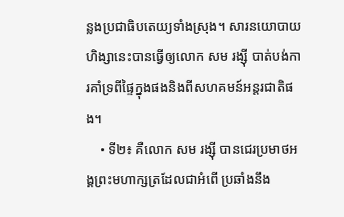ន្លងប្រជាធិបតេយ្យទាំងស្រុង។ សារនយោបាយហិង្សានេះបានធ្វើឲ្យលោក សម រង្ស៊ី បាត់បង់ការគាំទ្រពីផ្ទៃក្នុងផងនិងពីសហគមន៍អន្តរជាតិផង។
    • ទី២៖ គឺលោក សម រង្ស៊ី បានជេរប្រមាថអង្គព្រះមហាក្សត្រដែលជាអំពើ ប្រឆាំងនឹង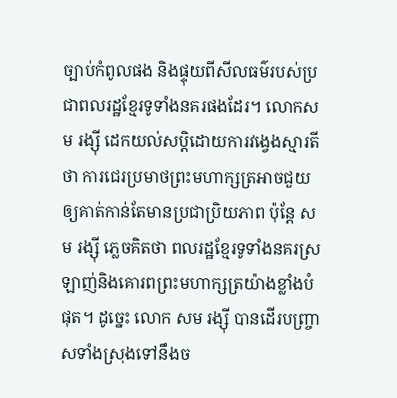ច្បាប់កំពូលផង និងផ្ទុយពីសីលធម៌របស់ប្រជាពលរដ្ឋខ្មែរទូទាំងនគរផងដែរ។ លោកសម រង្ស៊ី ដេកយល់សប្តិដោយការវង្វេងស្មារតីថា ការជេរប្រមាថព្រះមហាក្សត្រអាចជួយឲ្យគាត់កាន់តែមានប្រជាប្រិយភាព ប៉ុន្តែ សម រង្ស៊ី ភ្លេចគិតថា ពលរដ្ឋខ្មែរទូទាំងនគរស្រឡាញ់និងគោរពព្រះមហាក្សត្រយ៉ាងខ្លាំងបំផុត។ ដូច្នេះ លោក សម រង្ស៊ី បានដើរបញ្ច្រាសទាំងស្រុងទៅនឹងច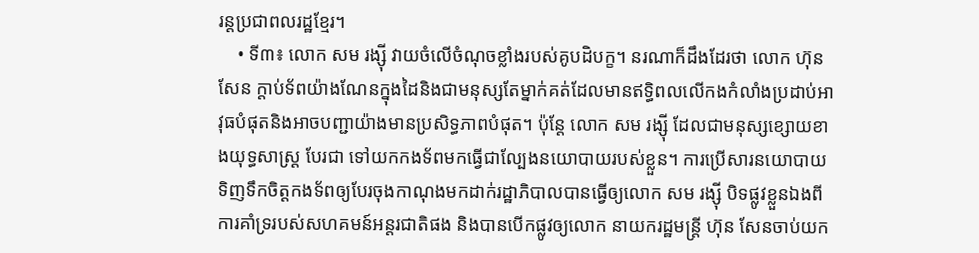រន្តប្រជាពលរដ្ឋខ្មែរ។
    • ទី៣៖ លោក សម រង្ស៊ី វាយចំលើចំណុចខ្លាំងរបស់គូបដិបក្ខ។ នរណាក៏ដឹងដែរថា លោក ហ៊ុន សែន ក្តាប់ទ័ពយ៉ាងណែនក្នុងដៃនិងជាមនុស្សតែម្នាក់គត់ដែលមានឥទ្ធិពលលើកងកំលាំងប្រដាប់អាវុធបំផុតនិងអាចបញ្ជាយ៉ាងមានប្រសិទ្ធភាពបំផុត។ ប៉ុន្តែ លោក សម រង្ស៊ី ដែលជាមនុស្សខ្សោយខាងយុទ្ធសាស្ត្រ បែរជា ទៅយកកងទ័ពមកធ្វើជាល្បែងនយោបាយរបស់ខ្លួន។ ការប្រើសារនយោបាយទិញទឹកចិត្តកងទ័ពឲ្យបែរចុងកាណុងមកដាក់រដ្ឋាភិបាលបានធ្វើឲ្យលោក សម រង្ស៊ី បិទផ្លូវខ្លួនឯងពីការគាំទ្ររបស់សហគមន៍អន្តរជាតិផង និងបានបើកផ្លូវឲ្យលោក នាយករដ្ឋមន្ត្រី ហ៊ុន សែនចាប់យក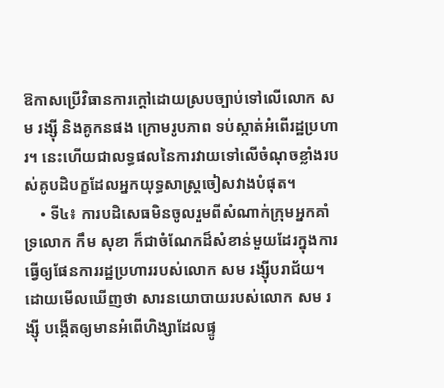ឱកាសប្រើវិធានការក្តៅដោយស្របច្បាប់ទៅលើលោក សម រង្ស៊ី និងគូកនផង ក្រោមរូបភាព ទប់ស្កាត់អំពើរដ្ឋប្រហារ។ នេះហើយជាលទ្ធផលនៃការវាយទៅលើចំណុចខ្លាំងរបស់គូបដិបក្ខដែលអ្នកយុទ្ធសាស្ត្រចៀសវាងបំផុត។
    • ទី៤៖ ការបដិសេធមិនចូលរួមពីសំណាក់ក្រុមអ្នកគាំទ្រលោក កឹម សុខា ក៏ជាចំណែកដ៏សំខាន់មួយដែរក្នុងការធ្វើឲ្យផែនការរដ្ឋប្រហាររបស់លោក សម រង្ស៊ីបរាជ័យ។ ដោយមើលឃើញថា សារនយោបាយរបស់លោក សម រង្ស៊ី បង្កើតឲ្យមានអំពើហិង្សាដែលផ្ទូ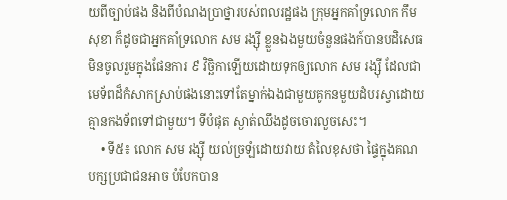យពីច្បាប់ផង និងពីបំណងប្រាថ្នារបស់ពលរដ្ឋផង ក្រុមអ្នកគាំទ្រលោក កឹម សុខា ក៏ដូចជាអ្នកគាំទ្រលោក សម រង្ស៊ី ខ្លួនឯងមួយចំនួនផងក៍បានបដិសេធមិនចូលរួមក្នុងផែនការ ៩ វិច្ឆិកាឡើយដោយទុកឲ្យលោក សម រង្ស៊ី ដែលជាមេទ័ពដ៏កំសាកស្រាប់ផងនោះទៅតែម្នាក់ឯងជាមួយគូកនមួយដំបរស្វាដោយគ្មានកងទ័ពទៅជាមួយ។ ទីបំផុត ស្ងាត់ឈឹងដូចចោរលួចសេះ។
    • ទី៥៖ លោក សម រង្ស៊ី យល់ច្រឡំដោយវាយ តំលៃខុសថា ផ្ទៃក្នុងគណបក្សប្រជាជនអាច បំបែកបាន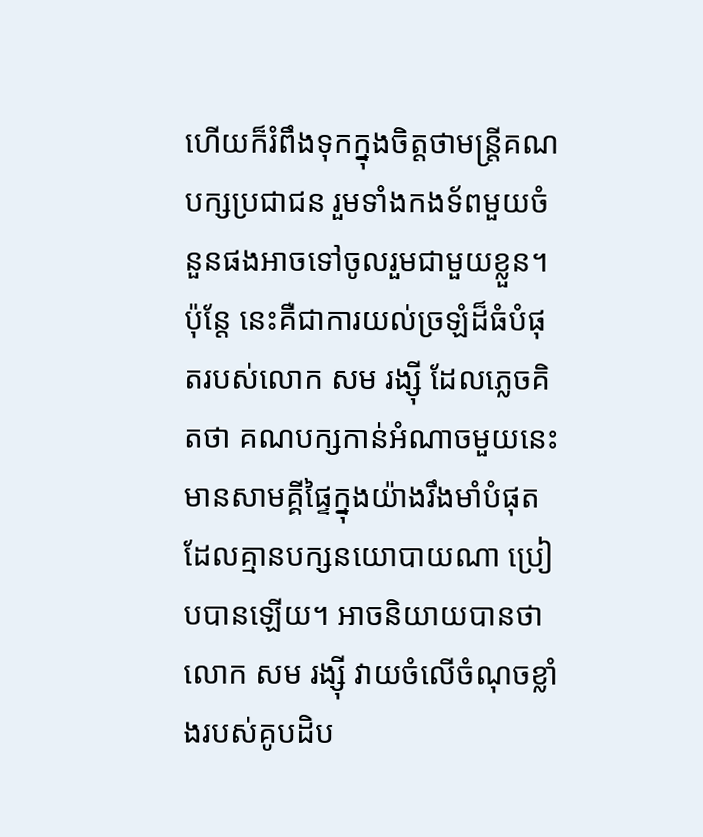ហើយក៏រំពឹងទុកក្នុងចិត្តថាមន្ត្រីគណបក្សប្រជាជន រួមទាំងកងទ័ពមួយចំនួនផងអាចទៅចូលរួមជាមួយខ្លួន។ ប៉ុន្តែ នេះគឺជាការយល់ច្រឡំដ៏ធំបំផុតរបស់លោក សម រង្ស៊ី ដែលភ្លេចគិតថា គណបក្សកាន់អំណាចមួយនេះមានសាមគ្គីផ្ទៃក្នុងយ៉ាងរឹងមាំបំផុតដែលគ្មានបក្សនយោបាយណា ប្រៀបបានឡើយ។ អាចនិយាយបានថា លោក សម រង្ស៊ី វាយចំលើចំណុចខ្លាំងរបស់គូបដិប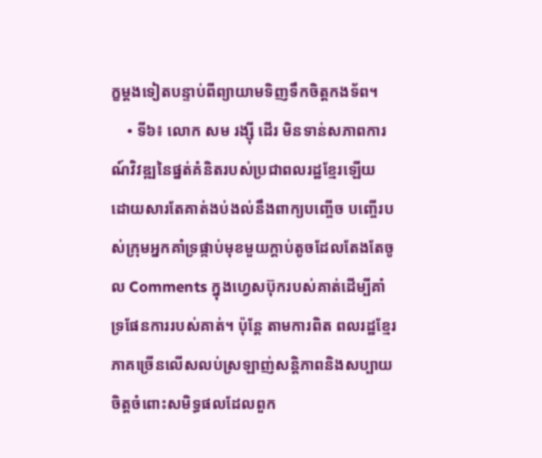ក្ខម្តងទៀតបន្ទាប់ពីព្យាយាមទិញទឹកចិត្តកងទ័ព។
    • ទី៦៖ លោក សម រង្ស៊ី ដើរ មិនទាន់សភាពការណ៍វិវឌ្ឍនៃផ្នត់គំនិតរបស់ប្រជាពលរដ្ឋខ្មែរឡើយ ដោយសារតែគាត់ងប់ងល់នឹងពាក្យបញ្ចើច បញ្ចើរបស់ក្រុមអ្នកគាំទ្រផ្កាប់មុខមួយក្តាប់តូចដែលតែងតែចូល Comments ក្នុងហ្វេសប៊ុករបស់គាត់ដើម្បីគាំទ្រផែនការរបស់គាត់។ ប៉ុន្តែ តាមការពិត ពលរដ្ឋខ្មែរភាគច្រើនលើសលប់ស្រឡាញ់សន្តិភាពនិងសប្បាយចិត្តចំពោះសមិទ្ធផលដែលពួក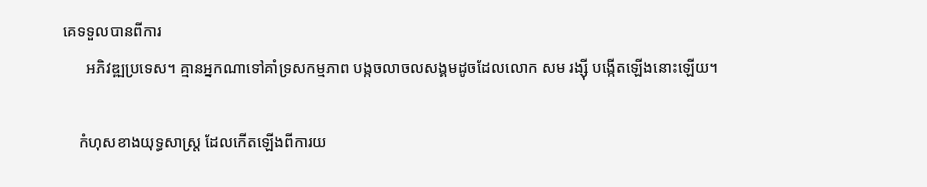គេទទួលបានពីការ
      អភិវឌ្ឍប្រទេស។ គ្មានអ្នកណាទៅគាំទ្រសកម្មភាព បង្កចលាចលសង្គមដូចដែលលោក សម រង្ស៊ី បង្កើតឡើងនោះឡើយ។

    កំហុសខាងយុទ្ធសាស្ត្រ ដែលកើតឡើងពីការយ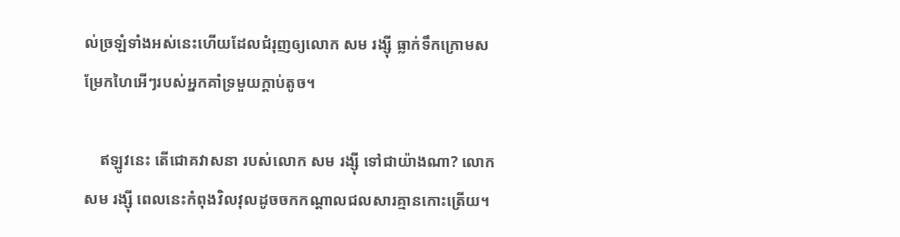ល់ច្រឡំទាំងអស់នេះហើយដែលជំរុញឲ្យលោក សម រង្ស៊ី ធ្លាក់ទឹកក្រោមសម្រែកហៃអើៗរបស់អ្នកគាំទ្រមួយក្តាប់តូច។

    ឥឡូវនេះ តើជោគវាសនា របស់លោក សម រង្ស៊ី ទៅជាយ៉ាងណា? លោក សម រង្ស៊ី ពេលនេះកំពុងវិលវុលដូចចកកណ្តាលជលសារគ្មានកោះត្រើយ។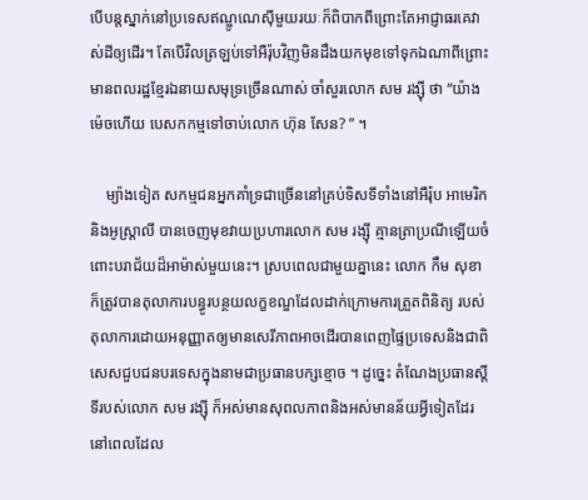បើបន្តស្នាក់នៅប្រទេសឥណ្ឌូណេស៊ីមួយរយៈក៏ពិបាកពីព្រោះតែអាជ្ញាធរគេវាស់ដីឲ្យដើរ។ តែបើវិលត្រឡប់ទៅអឺរ៉ុបវិញមិនដឹងយកមុខទៅទុកឯណាពីព្រោះមានពលរដ្ឋខ្មែរឯនាយសមុទ្រច្រើនណាស់ ចាំសួរលោក សម រង្ស៊ី ថា “យ៉ាងម៉េចហើយ បេសកកម្មទៅចាប់លោក ហ៊ុន សែន? ” ។

    ម្យ៉ាងទៀត សកម្មជនអ្នកគាំទ្រជាច្រើននៅគ្រប់ទិសទីទាំងនៅអឺរ៉ុប អាមេរិកនិងអូស្ត្រាលី បានចេញមុខវាយប្រហារលោក សម រង្ស៊ី គ្មានត្រាប្រណីឡើយចំពោះបរាជ័យដ៏អាម៉ាស់មួយនេះ។ ស្របពេលជាមួយគ្នានេះ លោក កឹម សុខា ក៏ត្រូវបានតុលាការបន្ធូរបន្ថយលក្ខខណ្ឌដែលដាក់ក្រោមការត្រួតពិនិត្យ របស់តុលាការដោយអនុញ្ញាតឲ្យមានសេរីភាពអាចដើរបានពេញផ្ទៃប្រទេសនិងជាពិសេសជួបជនបរទេសក្នុងនាមជាប្រធានបក្សខ្មោច ។ ដូច្នេះ តំណែងប្រធានស្តីទីរបស់លោក សម រង្ស៊ី ក៏អស់មានសុពលភាពនិងអស់មានន័យអ្វីទៀតដែរ នៅពេលដែល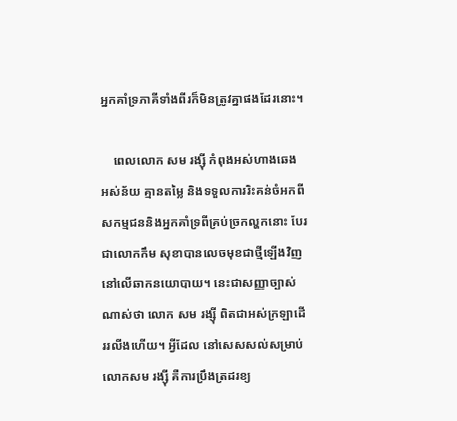អ្នកគាំទ្រភាគីទាំងពីរក៏មិនត្រូវគ្នាផងដែរនោះ។

    ពេលលោក សម រង្ស៊ី កំពុងអស់ហាងឆេង អស់ន័យ គ្មានតម្លៃ និងទទួលការរិះគន់ចំអកពីសកម្មជននិងអ្នកគាំទ្រពីគ្រប់ច្រកល្ហកនោះ បែរជាលោកកឹម សុខាបានលេចមុខជាថ្មីឡើងវិញ នៅលើឆាកនយោបាយ។ នេះជាសញ្ញាច្បាស់ណាស់ថា លោក សម រង្ស៊ី ពិតជាអស់ក្រឡាដើររលីងហើយ។ អ្វីដែល នៅសេសសល់សម្រាប់លោកសម រង្ស៊ី គឺការប្រឹងត្រដរខ្យ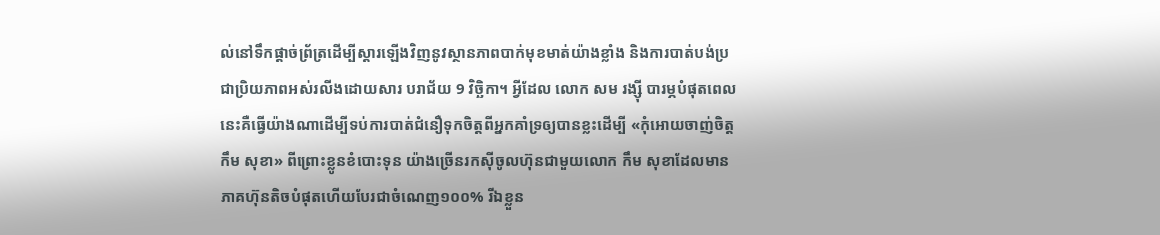ល់នៅទឹកផ្តាច់ព្រ័ត្រដើម្បីស្តារឡើងវិញនូវស្ថានភាពបាក់មុខមាត់យ៉ាងខ្លាំង និងការបាត់បង់ប្រជាប្រិយភាពអស់រលីងដោយសារ បរាជ័យ 9 វិច្ឆិកា។ អ្វីដែល លោក សម រង្ស៊ី បារម្ភបំផុតពេលនេះគឺធ្វើយ៉ាងណាដើម្បីទប់ការបាត់ជំនឿទុកចិត្តពីអ្នកគាំទ្រឲ្យបានខ្លះដើម្បី «កុំអោយចាញ់ចិត្ត កឹម សុខា» ពីព្រោះខ្លូនខំបោះទុន យ៉ាងច្រើនរកស៊ីចូលហ៊ុនជាមួយលោក កឹម សុខាដែលមានភាគហ៊ុនតិចបំផុតហើយបែរជាចំណេញ១០០% រីឯខ្លួន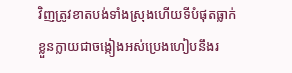វិញត្រូវខាតបង់ទាំងស្រុងហើយទីបំផុតធ្លាក់ខ្លួនក្លាយជាចង្កៀងអស់ប្រេងហៀបនឹងរ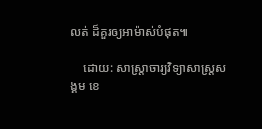លត់ ដ៏គួរឲ្យអាម៉ាស់បំផុត៕

    ដោយ: សាស្ត្រាចារ្យវិទ្យាសាស្ត្រសង្គម ខេ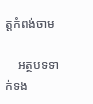ត្តកំពង់ចាម

    អត្ថបទទាក់ទង